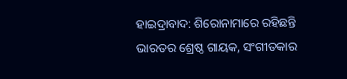ହାଇଦ୍ରାବାଦ: ଶିରୋନାମାରେ ରହିଛନ୍ତି ଭାରତର ଶ୍ରେଷ୍ଠ ଗାୟକ, ସଂଗୀତକାର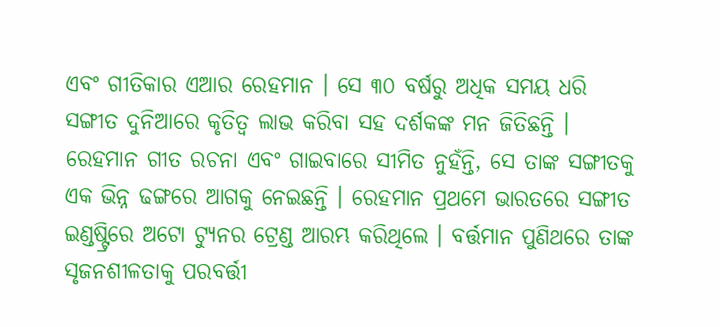ଏବଂ ଗୀତିକାର ଏଆର ରେହମାନ । ସେ ୩୦ ବର୍ଷରୁ ଅଧିକ ସମୟ ଧରି ସଙ୍ଗୀତ ଦୁନିଆରେ କୃତିତ୍ବ ଲାଭ କରିବା ସହ ଦର୍ଶକଙ୍କ ମନ ଜିତିଛନ୍ତି । ରେହମାନ ଗୀତ ରଚନା ଏବଂ ଗାଇବାରେ ସୀମିତ ନୁହଁନ୍ତି, ସେ ତାଙ୍କ ସଙ୍ଗୀତକୁ ଏକ ଭିନ୍ନ ଢଙ୍ଗରେ ଆଗକୁ ନେଇଛନ୍ତି । ରେହମାନ ପ୍ରଥମେ ଭାରତରେ ସଙ୍ଗୀତ ଇଣ୍ଡଷ୍ଟ୍ରିରେ ଅଟୋ ଟ୍ୟୁନର ଟ୍ରେଣ୍ଡ ଆରମ୍ଭ କରିଥିଲେ । ବର୍ତ୍ତମାନ ପୁଣିଥରେ ତାଙ୍କ ସୃଜନଶୀଳତାକୁ ପରବର୍ତ୍ତୀ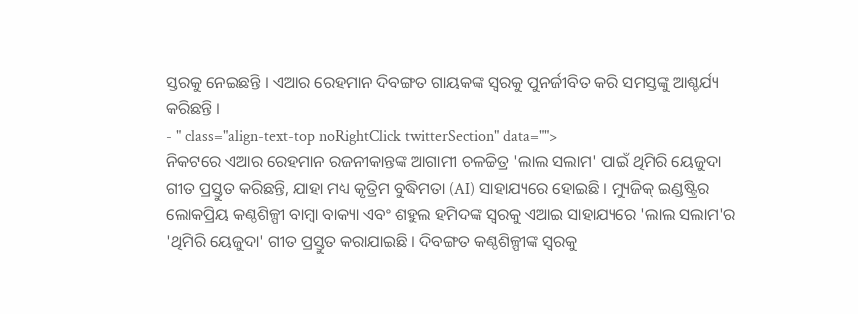ସ୍ତରକୁ ନେଇଛନ୍ତି । ଏଆର ରେହମାନ ଦିବଙ୍ଗତ ଗାୟକଙ୍କ ସ୍ବରକୁ ପୁନର୍ଜୀବିତ କରି ସମସ୍ତଙ୍କୁ ଆଶ୍ଚର୍ଯ୍ୟ କରିଛନ୍ତି ।
- " class="align-text-top noRightClick twitterSection" data="">
ନିକଟରେ ଏଆର ରେହମାନ ରଜନୀକାନ୍ତଙ୍କ ଆଗାମୀ ଚଳଚ୍ଚିତ୍ର 'ଲାଲ ସଲାମ' ପାଇଁ ଥିମିରି ୟେଜୁଦା ଗୀତ ପ୍ରସ୍ତୁତ କରିଛନ୍ତି, ଯାହା ମଧ୍ୟ କୃତ୍ରିମ ବୁଦ୍ଧିମତା (AI) ସାହାଯ୍ୟରେ ହୋଇଛି । ମ୍ୟୁଜିକ୍ ଇଣ୍ଡଷ୍ଟ୍ରିର ଲୋକପ୍ରିୟ କଣ୍ଠଶିଳ୍ପୀ ବାମ୍ବା ବାକ୍ୟା ଏବଂ ଶହୁଲ ହମିଦଙ୍କ ସ୍ବରକୁ ଏଆଇ ସାହାଯ୍ୟରେ 'ଲାଲ ସଲାମ'ର 'ଥିମିରି ୟେଜୁଦା' ଗୀତ ପ୍ରସ୍ତୁତ କରାଯାଇଛି । ଦିବଙ୍ଗତ କଣ୍ଠଶିଳ୍ପୀଙ୍କ ସ୍ବରକୁ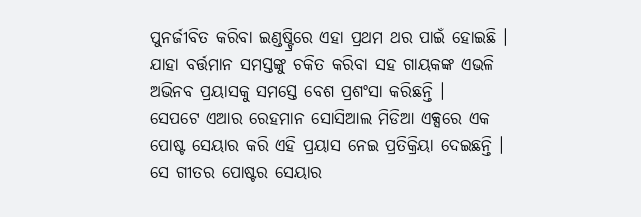ପୁନର୍ଜୀବିତ କରିବା ଇଣ୍ଡଷ୍ଟ୍ରିରେ ଏହା ପ୍ରଥମ ଥର ପାଇଁ ହୋଇଛି । ଯାହା ବର୍ତ୍ତମାନ ସମସ୍ତଙ୍କୁ ଚକିତ କରିବା ସହ ଗାୟକଙ୍କ ଏଭଳି ଅଭିନବ ପ୍ରୟାସକୁ ସମସ୍ତେ ବେଶ ପ୍ରଶଂସା କରିଛନ୍ତି ।
ସେପଟେ ଏଆର ରେହମାନ ସୋସିଆଲ ମିଡିଆ ଏକ୍ସରେ ଏକ ପୋଷ୍ଟ ସେୟାର କରି ଏହି ପ୍ରୟାସ ନେଇ ପ୍ରତିକ୍ରିୟା ଦେଇଛନ୍ତି । ସେ ଗୀତର ପୋଷ୍ଟର ସେୟାର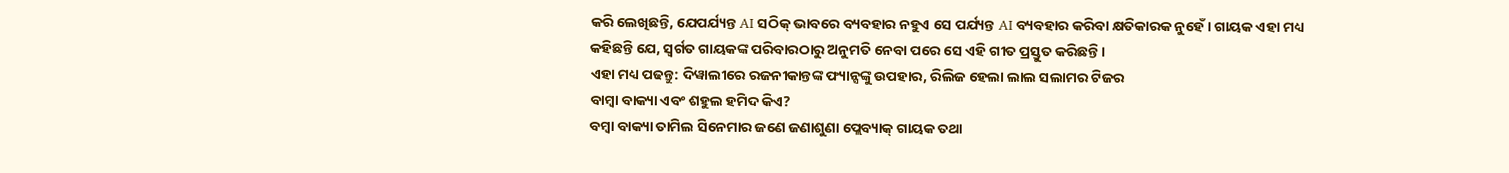କରି ଲେଖିଛନ୍ତି, ଯେପର୍ଯ୍ୟନ୍ତ AI ସଠିକ୍ ଭାବରେ ବ୍ୟବହାର ନହୁଏ ସେ ପର୍ଯ୍ୟନ୍ତ AI ବ୍ୟବହାର କରିବା କ୍ଷତିକାରକ ନୁହେଁ । ଗାୟକ ଏହା ମଧ୍ୟ କହିଛନ୍ତି ଯେ, ସ୍ବର୍ଗତ ଗାୟକଙ୍କ ପରିବାରଠାରୁ ଅନୁମତି ନେବା ପରେ ସେ ଏହି ଗୀତ ପ୍ରସ୍ତୁତ କରିଛନ୍ତି ।
ଏହା ମଧ୍ୟ ପଢନ୍ତୁ: ଦିୱାଲୀରେ ରଜନୀକାନ୍ତଙ୍କ ଫ୍ୟାନ୍ସଙ୍କୁ ଉପହାର, ରିଲିଜ ହେଲା ଲାଲ ସଲାମର ଟିଜର
ବାମ୍ବା ବାକ୍ୟା ଏବଂ ଶହୁଲ ହମିଦ କିଏ?
ବମ୍ବା ବାକ୍ୟା ତାମିଲ ସିନେମାର ଜଣେ ଜଣାଶୁଣା ପ୍ଲେବ୍ୟାକ୍ ଗାୟକ ତଥା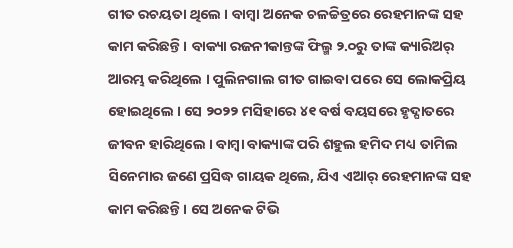ଗୀତ ରଚୟତା ଥିଲେ । ବାମ୍ବା ଅନେକ ଚଳଚ୍ଚିତ୍ରରେ ରେହମାନଙ୍କ ସହ କାମ କରିଛନ୍ତି । ବାକ୍ୟା ରଜନୀକାନ୍ତଙ୍କ ଫିଲ୍ମ ୨.୦ରୁ ତାଙ୍କ କ୍ୟାରିଅର୍ ଆରମ୍ଭ କରିଥିଲେ । ପୁଲିନଗାଲ ଗୀତ ଗାଇବା ପରେ ସେ ଲୋକପ୍ରିୟ ହୋଇଥିଲେ । ସେ ୨୦୨୨ ମସିହାରେ ୪୧ ବର୍ଷ ବୟସରେ ହୃଦ୍ଘାତରେ ଜୀବନ ହାରିଥିଲେ । ବାମ୍ବା ବାକ୍ୟାଙ୍କ ପରି ଶହୁଲ ହମିଦ ମଧ୍ୟ ତାମିଲ ସିନେମାର ଜଣେ ପ୍ରସିଦ୍ଧ ଗାୟକ ଥିଲେ, ଯିଏ ଏଆର୍ ରେହମାନଙ୍କ ସହ କାମ କରିଛନ୍ତି । ସେ ଅନେକ ଟିଭି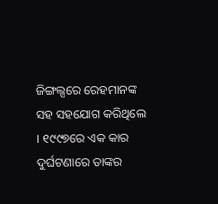ଜିଙ୍ଗଲ୍ସରେ ରେହମାନଙ୍କ ସହ ସହଯୋଗ କରିଥିଲେ । ୧୯୯୭ରେ ଏକ କାର ଦୁର୍ଘଟଣାରେ ତାଙ୍କର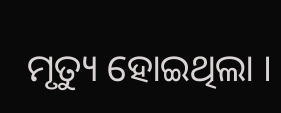ମୃତ୍ୟୁ ହୋଇଥିଲା ।